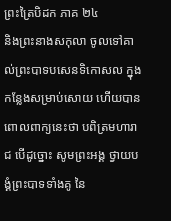ព្រះត្រៃបិដក ភាគ ២៤
និងព្រះនាងសកុលា ចូលទៅគាល់ព្រះបាទបសេនទិកោសល ក្នុងកន្លែងសម្រាប់សោយ ហើយបានពោលពាក្យនេះថា បពិត្រមហារាជ បើដូច្នោះ សូមព្រះអង្គ ថ្វាយបង្គំព្រះបាទទាំងគូ នៃ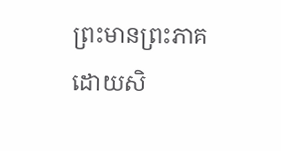ព្រះមានព្រះភាគ ដោយសិ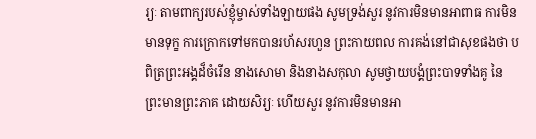រ្យៈ តាមពាក្យរបស់ខ្ញុំម្ចាស់ទាំងឡាយផង សូមទ្រង់សួរ នូវការមិនមានអាពាធ ការមិនមានទុក្ខ ការក្រោកទៅមកបានរហ័សរហួន ព្រះកាយពល ការគង់នៅជាសុខផងថា បពិត្រព្រះអង្គដ៏ចំរើន នាងសោមា និងនាងសកុលា សូមថ្វាយបង្គំព្រះបាទទាំងគូ នៃព្រះមានព្រះភាគ ដោយសិរ្យៈ ហើយសួរ នូវការមិនមានអា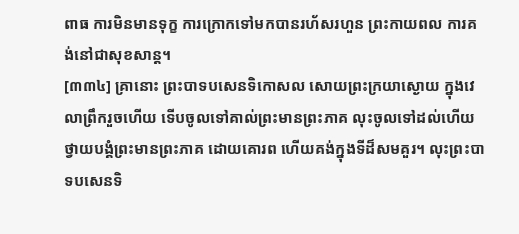ពាធ ការមិនមានទុក្ខ ការក្រោកទៅមកបានរហ័សរហួន ព្រះកាយពល ការគង់នៅជាសុខសាន្ត។
[៣៣៤] គ្រានោះ ព្រះបាទបសេនទិកោសល សោយព្រះក្រយាស្ងោយ ក្នុងវេលាព្រឹករួចហើយ ទើបចូលទៅគាល់ព្រះមានព្រះភាគ លុះចូលទៅដល់ហើយ ថ្វាយបង្គំព្រះមានព្រះភាគ ដោយគោរព ហើយគង់ក្នុងទីដ៏សមគួរ។ លុះព្រះបាទបសេនទិ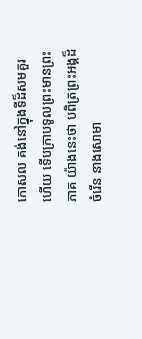កោសល គង់នៅក្នុងទីដ៏សមគួរហើយ ទើបក្រាបទូលព្រះមានព្រះភាគ យ៉ាងនេះថា បពិត្រព្រះអង្គដ៏ចំរើន នាងសោមា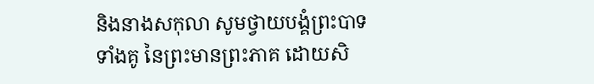និងនាងសកុលា សូមថ្វាយបង្គំព្រះបាទទាំងគូ នៃព្រះមានព្រះភាគ ដោយសិ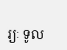រ្យៈ ទូល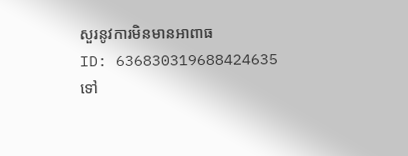សួរនូវការមិនមានអាពាធ
ID: 636830319688424635
ទៅ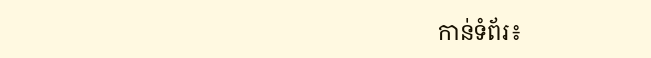កាន់ទំព័រ៖